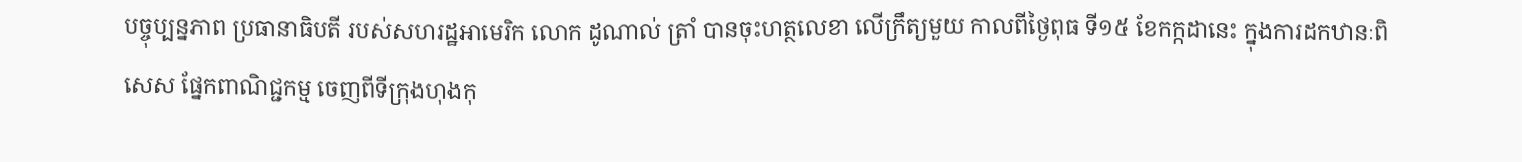បច្ចុប្បន្នភាព ប្រធានាធិបតី របស់សហរដ្ឋអាមេរិក លោក ដូណាល់ ត្រាំ បានចុះហត្ថលេខា លើក្រឹត្យមួយ កាលពីថ្ងៃពុធ ទី១៥ ខែកក្កដានេះ ក្នុងការដកឋានៈពិសេស ផ្នែកពាណិជ្ជកម្ម ចេញពីទីក្រុងហុងកុ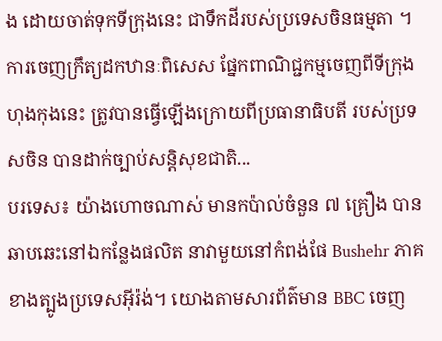ង ដោយចាត់ទុកទីក្រុងនេះ ជាទឹកដីរបស់ប្រទេសចិនធម្មតា ។ ការចេញក្រឹត្យដកឋានៈពិសេស ផ្នែកពាណិជ្ជកម្មចេញពីទីក្រុងហុងកុងនេះ ត្រូវបានធ្វើឡើងក្រោយពីប្រធានាធិបតី របស់ប្រទសចិន បានដាក់ច្បាប់សន្តិសុខជាតិ...
បរទេស៖ យ៉ាងហោចណាស់ មានកប៉ាល់ចំនួន ៧ គ្រឿង បានឆាបឆេះនៅឯកន្លែងផលិត នាវាមួយនៅកំពង់ផែ Bushehr ភាគខាងត្បូងប្រទេសអ៊ីរ៉ង់។ យោងតាមសារព័ត៌មាន BBC ចេញ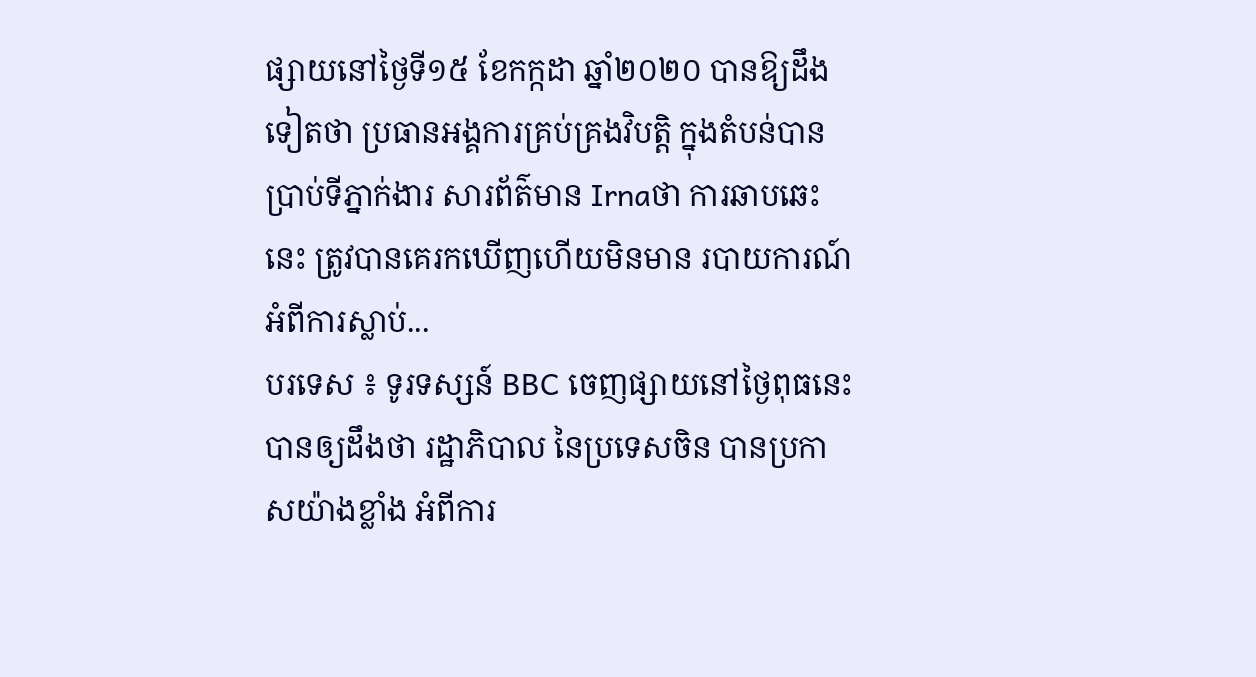ផ្សាយនៅថ្ងៃទី១៥ ខែកក្កដា ឆ្នាំ២០២០ បានឱ្យដឹងទៀតថា ប្រធានអង្គការគ្រប់គ្រងវិបត្តិ ក្នុងតំបន់បានប្រាប់ទីភ្នាក់ងារ សារព័ត៌មាន Irnaថា ការឆាបឆេះនេះ ត្រូវបានគេរកឃើញហើយមិនមាន របាយការណ៍អំពីការស្លាប់...
បរទេស ៖ ទូរទស្សន៍ BBC ចេញផ្សាយនៅថ្ងៃពុធនេះ បានឲ្យដឹងថា រដ្ឋាភិបាល នៃប្រទេសចិន បានប្រកាសយ៉ាងខ្លាំង អំពីការ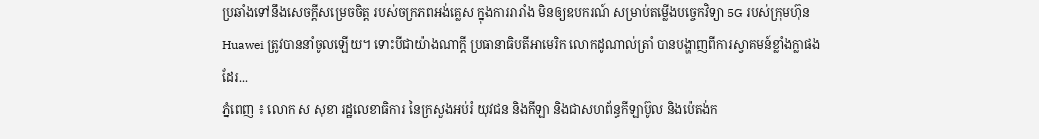ប្រឆាំងទៅនឹងសេចក្តីសម្រេចចិត្ត របស់ចក្រភពអង់គ្លេស ក្នុងការរារាំង មិនឲ្យឧបករណ៍ សម្រាប់តម្លើងបច្ចេកវិទ្យា 5G របស់ក្រុមហ៊ុន Huawei ត្រូវបាននាំចូលឡើយ។ ទោះបីជាយ៉ាងណាក្តី ប្រធានាធិបតីអាមេរិក លោកដូណាល់ត្រាំ បានបង្ហាញពីការស្វាគមន៍ខ្លាំងក្លាផងដែរ...
ភ្នំពេញ ៖ លោក ស សុខា រដ្ឋលេខាធិការ នៃក្រសួងអប់រំ យុវជន និងកីឡា និងជាសហព័ន្ធកីឡាប៊ូល និងប៉េតង់ក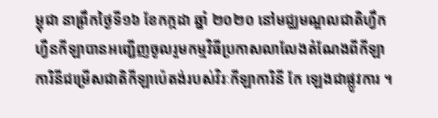ម្ពុជា នាព្រឹកថ្ងៃទី១៦ ខែកក្កដា ឆ្នាំ ២០២០ នៅមជ្ឈមណ្ឌលជាតិហ្វឹកហ្វឺនកីឡាបានអញ្ជើញចូលរួមកម្មវិធីប្រកាសលាលែងតំណែងពីកីឡាការិនីជម្រើសជាតិកីឡាប៉េតង់របស់វិរៈកីឡាការិនី កែ ឡេងជាផ្លូវការ ។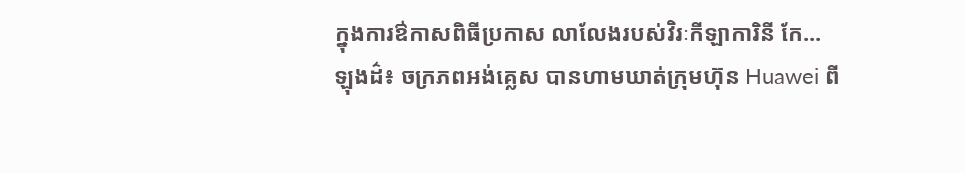ក្នុងការឳកាសពិធីប្រកាស លាលែងរបស់វិរៈកីឡាការិនី កែ...
ឡុងដ៌៖ ចក្រភពអង់គ្លេស បានហាមឃាត់ក្រុមហ៊ុន Huawei ពី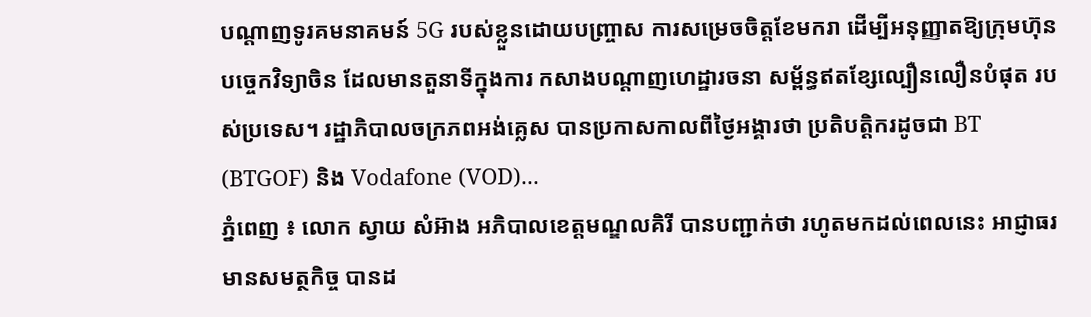បណ្តាញទូរគមនាគមន៍ 5G របស់ខ្លួនដោយបញ្ច្រាស ការសម្រេចចិត្តខែមករា ដើម្បីអនុញ្ញាតឱ្យក្រុមហ៊ុន បច្ចេកវិទ្យាចិន ដែលមានតួនាទីក្នុងការ កសាងបណ្ដាញហេដ្ឋារចនា សម្ព័ន្ធឥតខ្សែល្បឿនលឿនបំផុត របស់ប្រទេស។ រដ្ឋាភិបាលចក្រភពអង់គ្លេស បានប្រកាសកាលពីថ្ងៃអង្គារថា ប្រតិបត្តិករដូចជា BT (BTGOF) និង Vodafone (VOD)...
ភ្នំពេញ ៖ លោក ស្វាយ សំអ៊ាង អភិបាលខេត្តមណ្ឌលគិរី បានបញ្ជាក់ថា រហូតមកដល់ពេលនេះ អាជ្ញាធរមានសមត្ថកិច្ច បានដ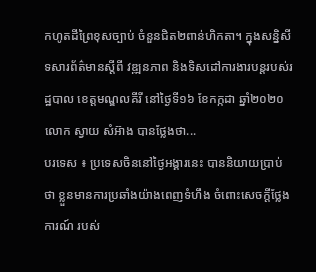កហូតដីព្រៃខុសច្បាប់ ចំនួនជិត២ពាន់ហិកតា។ ក្នុងសន្និសីទសារព័ត៌មានស្ដីពី វឌ្ឍនភាព និងទិសដៅការងារបន្ដរបស់រដ្ឋបាល ខេត្ដមណ្ឌលគីរី នៅថ្ងៃទី១៦ ខែកក្កដា ឆ្នាំ២០២០ លោក ស្វាយ សំអ៊ាង បានថ្លែងថា...
បរទេស ៖ ប្រទេសចិននៅថ្ងៃអង្គារនេះ បាននិយាយប្រាប់ថា ខ្លួនមានការប្រឆាំងយ៉ាងពេញទំហឹង ចំពោះសេចក្តីថ្លែងការណ៍ របស់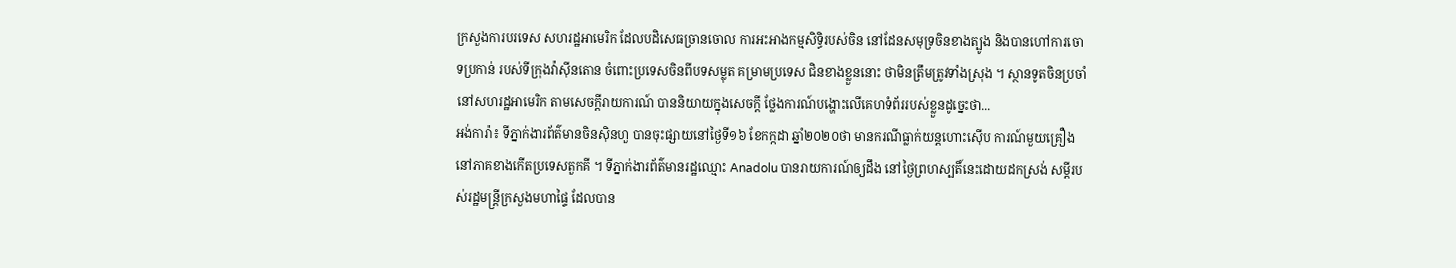ក្រសួងការបរទេស សហរដ្ឋអាមេរិក ដែលបដិសេធច្រានចោល ការអះអាងកម្មសិទ្ធិរបស់ចិន នៅដែនសមុទ្រចិនខាងត្បូង និងបានហៅការចោទប្រកាន់ របស់ទីក្រុងវ៉ាស៊ីនតោន ចំពោះប្រទេសចិនពីបទសម្លុត គម្រាមប្រទេស ជិនខាងខ្លួននោះ ថាមិនត្រឹមត្រូវទាំងស្រុង ។ ស្ថានទូតចិនប្រចាំនៅសហរដ្ឋអាមេរិក តាមសេចក្តីរាយការណ៍ បាននិយាយក្នុងសេចក្តី ថ្លែងការណ៍បង្ហោះលើគេហទំព័ររបស់ខ្លួនដូច្នេះថា...
អង់ការ៉ា៖ ទីភ្នាក់ងារព័ត៌មានចិនស៊ិនហួ បានចុះផ្សាយនៅថ្ងៃទី១៦ ខែកក្កដា ឆ្នាំ២០២០ថា មានករណីធ្លាក់យន្តហោះស៊ើប ការណ៍មួយគ្រឿង នៅភាគខាងកើតប្រទេសតួកគី ។ ទីភ្នាក់ងារព័ត៌មានរដ្ឋឈ្មោះ Anadolu បានរាយការណ៍ឲ្យដឹង នៅថ្ងៃព្រហស្បតិ៍នេះដោយដកស្រង់ សម្តីរបស់រដ្ឋមន្ត្រីក្រសួងមហាផ្ទៃ ដែលបាន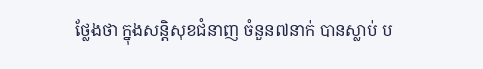ថ្លែងថា ក្នុងសន្តិសុខជំនាញ ចំនួន៧នាក់ បានស្លាប់ ប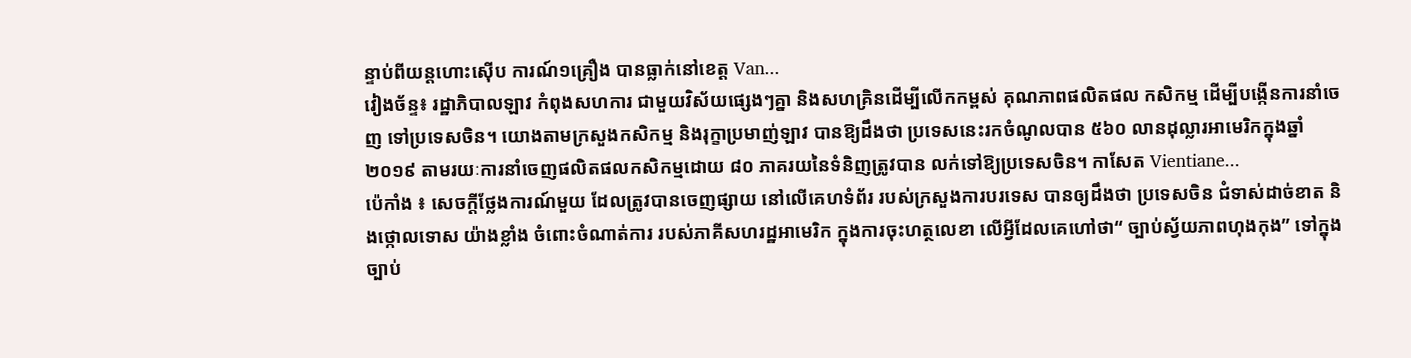ន្ទាប់ពីយន្តហោះស៊ើប ការណ៍១គ្រឿង បានធ្លាក់នៅខេត្ត Van...
វៀងច័ន្ទ៖ រដ្ឋាភិបាលឡាវ កំពុងសហការ ជាមួយវិស័យផ្សេងៗគ្នា និងសហគ្រិនដើម្បីលើកកម្ពស់ គុណភាពផលិតផល កសិកម្ម ដើម្បីបង្កើនការនាំចេញ ទៅប្រទេសចិន។ យោងតាមក្រសួងកសិកម្ម និងរុក្ខាប្រមាញ់ឡាវ បានឱ្យដឹងថា ប្រទេសនេះរកចំណូលបាន ៥៦០ លានដុល្លារអាមេរិកក្នុងឆ្នាំ ២០១៩ តាមរយៈការនាំចេញផលិតផលកសិកម្មដោយ ៨០ ភាគរយនៃទំនិញត្រូវបាន លក់ទៅឱ្យប្រទេសចិន។ កាសែត Vientiane...
ប៉េកាំង ៖ សេចក្តីថ្លែងការណ៍មួយ ដែលត្រូវបានចេញផ្សាយ នៅលើគេហទំព័រ របស់ក្រសួងការបរទេស បានឲ្យដឹងថា ប្រទេសចិន ជំទាស់ដាច់ខាត និងថ្កោលទោស យ៉ាងខ្លាំង ចំពោះចំណាត់ការ របស់ភាគីសហរដ្ឋអាមេរិក ក្នុងការចុះហត្ថលេខា លើអ្វីដែលគេហៅថា“ ច្បាប់ស្វ័យភាពហុងកុង” ទៅក្នុងច្បាប់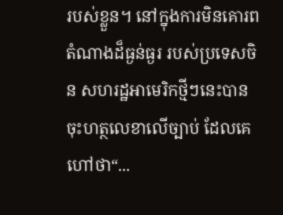របស់ខ្លួន។ នៅក្នុងការមិនគោរព តំណាងដ៏ធ្ងន់ធ្ងរ របស់ប្រទេសចិន សហរដ្ឋអាមេរិកថ្មីៗនេះបានចុះហត្ថលេខាលើច្បាប់ ដែលគេហៅថា“...